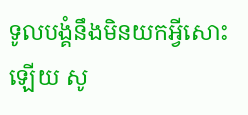ទូលបង្គំនឹងមិនយកអ្វីសោះឡើយ សូ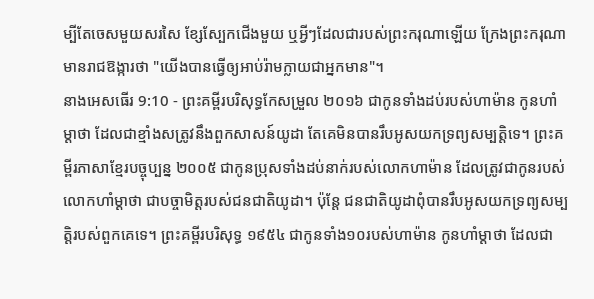ម្បីតែចេសមួយសរសៃ ខ្សែស្បែកជើងមួយ ឬអ្វីៗដែលជារបស់ព្រះករុណាឡើយ ក្រែងព្រះករុណាមានរាជឱង្ការថា "យើងបានធ្វើឲ្យអាប់រ៉ាមក្លាយជាអ្នកមាន"។
នាងអេសធើរ 9:10 - ព្រះគម្ពីរបរិសុទ្ធកែសម្រួល ២០១៦ ជាកូនទាំងដប់របស់ហាម៉ាន កូនហាំម្តាថា ដែលជាខ្មាំងសត្រូវនឹងពួកសាសន៍យូដា តែគេមិនបានរឹបអូសយកទ្រព្យសម្បត្តិទេ។ ព្រះគម្ពីរភាសាខ្មែរបច្ចុប្បន្ន ២០០៥ ជាកូនប្រុសទាំងដប់នាក់របស់លោកហាម៉ាន ដែលត្រូវជាកូនរបស់លោកហាំម្ដាថា ជាបច្ចាមិត្តរបស់ជនជាតិយូដា។ ប៉ុន្តែ ជនជាតិយូដាពុំបានរឹបអូសយកទ្រព្យសម្បត្តិរបស់ពួកគេទេ។ ព្រះគម្ពីរបរិសុទ្ធ ១៩៥៤ ជាកូនទាំង១០របស់ហាម៉ាន កូនហាំម្តាថា ដែលជា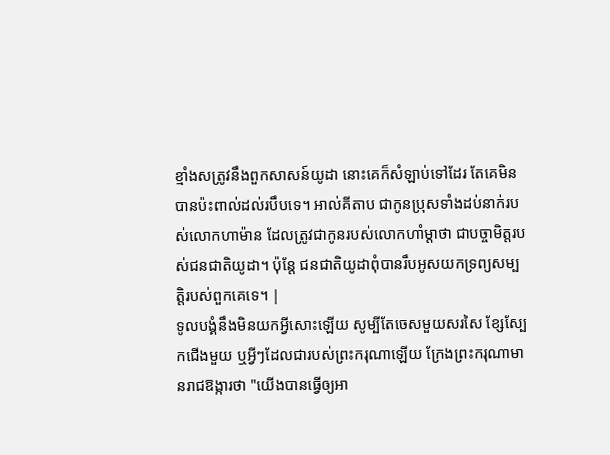ខ្មាំងសត្រូវនឹងពួកសាសន៍យូដា នោះគេក៏សំឡាប់ទៅដែរ តែគេមិនបានប៉ះពាល់ដល់របឹបទេ។ អាល់គីតាប ជាកូនប្រុសទាំងដប់នាក់របស់លោកហាម៉ាន ដែលត្រូវជាកូនរបស់លោកហាំម្ដាថា ជាបច្ចាមិត្តរបស់ជនជាតិយូដា។ ប៉ុន្តែ ជនជាតិយូដាពុំបានរឹបអូសយកទ្រព្យសម្បត្តិរបស់ពួកគេទេ។ |
ទូលបង្គំនឹងមិនយកអ្វីសោះឡើយ សូម្បីតែចេសមួយសរសៃ ខ្សែស្បែកជើងមួយ ឬអ្វីៗដែលជារបស់ព្រះករុណាឡើយ ក្រែងព្រះករុណាមានរាជឱង្ការថា "យើងបានធ្វើឲ្យអា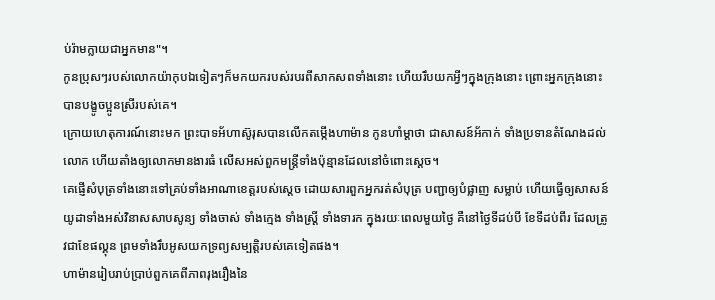ប់រ៉ាមក្លាយជាអ្នកមាន"។
កូនប្រុសៗរបស់លោកយ៉ាកុបឯទៀតៗក៏មកយករបស់របរពីសាកសពទាំងនោះ ហើយរឹបយកអ្វីៗក្នុងក្រុងនោះ ព្រោះអ្នកក្រុងនោះបានបង្ខូចប្អូនស្រីរបស់គេ។
ក្រោយហេតុការណ៍នោះមក ព្រះបាទអ័ហាស៊ូរុសបានលើកតម្កើងហាម៉ាន កូនហាំម្តាថា ជាសាសន៍អ័កាក់ ទាំងប្រទានតំណែងដល់លោក ហើយតាំងឲ្យលោកមានងារធំ លើសអស់ពួកមន្ត្រីទាំងប៉ុន្មានដែលនៅចំពោះស្ដេច។
គេផ្ញើសំបុត្រទាំងនោះទៅគ្រប់ទាំងអាណាខេត្តរបស់ស្តេច ដោយសារពួកអ្នករត់សំបុត្រ បញ្ជាឲ្យបំផ្លាញ សម្លាប់ ហើយធ្វើឲ្យសាសន៍យូដាទាំងអស់វិនាសសាបសូន្យ ទាំងចាស់ ទាំងក្មេង ទាំងស្ត្រី ទាំងទារក ក្នុងរយៈពេលមួយថ្ងៃ គឺនៅថ្ងៃទីដប់បី ខែទីដប់ពីរ ដែលត្រូវជាខែផល្គុន ព្រមទាំងរឹបអូសយកទ្រព្យសម្បត្តិរបស់គេទៀតផង។
ហាម៉ានរៀបរាប់ប្រាប់ពួកគេពីភាពរុងរឿងនៃ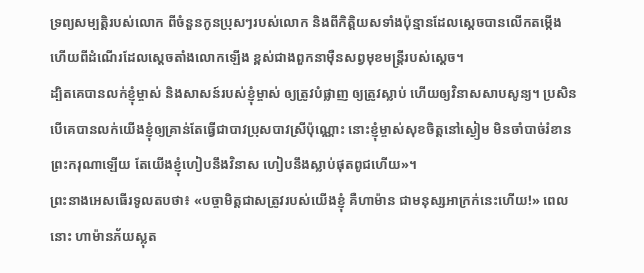ទ្រព្យសម្បត្តិរបស់លោក ពីចំនួនកូនប្រុសៗរបស់លោក និងពីកិត្តិយសទាំងប៉ុន្មានដែលស្តេចបានលើកតម្កើង ហើយពីដំណើរដែលស្ដេចតាំងលោកឡើង ខ្ពស់ជាងពួកនាម៉ឺនសព្វមុខមន្ត្រីរបស់ស្ដេច។
ដ្បិតគេបានលក់ខ្ញុំម្ចាស់ និងសាសន៍របស់ខ្ញុំម្ចាស់ ឲ្យត្រូវបំផ្លាញ ឲ្យត្រូវស្លាប់ ហើយឲ្យវិនាសសាបសូន្យ។ ប្រសិនបើគេបានលក់យើងខ្ញុំឲ្យគ្រាន់តែធ្វើជាបាវប្រុសបាវស្រីប៉ុណ្ណោះ នោះខ្ញុំម្ចាស់សុខចិត្តនៅស្ងៀម មិនចាំបាច់រំខានព្រះករុណាឡើយ តែយើងខ្ញុំហៀបនឹងវិនាស ហៀបនឹងស្លាប់ផុតពូជហើយ»។
ព្រះនាងអេសធើរទូលតបថា៖ «បច្ចាមិត្តជាសត្រូវរបស់យើងខ្ញុំ គឺហាម៉ាន ជាមនុស្សអាក្រក់នេះហើយ!» ពេលនោះ ហាម៉ានភ័យស្លុត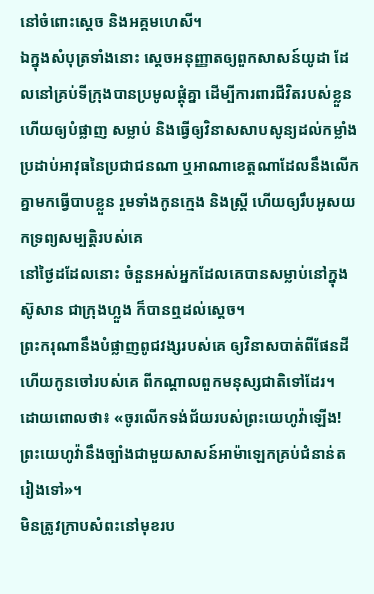នៅចំពោះស្តេច និងអគ្គមហេសី។
ឯក្នុងសំបុត្រទាំងនោះ ស្ដេចអនុញ្ញាតឲ្យពួកសាសន៍យូដា ដែលនៅគ្រប់ទីក្រុងបានប្រមូលផ្ដុំគ្នា ដើម្បីការពារជីវិតរបស់ខ្លួន ហើយឲ្យបំផ្លាញ សម្លាប់ និងធ្វើឲ្យវិនាសសាបសូន្យដល់កម្លាំងប្រដាប់អាវុធនៃប្រជាជនណា ឬអាណាខេត្តណាដែលនឹងលើកគ្នាមកធ្វើបាបខ្លួន រួមទាំងកូនក្មេង និងស្ដ្រី ហើយឲ្យរឹបអូសយកទ្រព្យសម្បត្តិរបស់គេ
នៅថ្ងៃដដែលនោះ ចំនួនអស់អ្នកដែលគេបានសម្លាប់នៅក្នុងស៊ូសាន ជាក្រុងហ្លួង ក៏បានឮដល់ស្ដេច។
ព្រះករុណានឹងបំផ្លាញពូជវង្សរបស់គេ ឲ្យវិនាសបាត់ពីផែនដី ហើយកូនចៅរបស់គេ ពីកណ្ដាលពួកមនុស្សជាតិទៅដែរ។
ដោយពោលថា៖ «ចូរលើកទង់ជ័យរបស់ព្រះយេហូវ៉ាឡើង! ព្រះយេហូវ៉ានឹងច្បាំងជាមួយសាសន៍អាម៉ាឡេកគ្រប់ជំនាន់តរៀងទៅ»។
មិនត្រូវក្រាបសំពះនៅមុខរប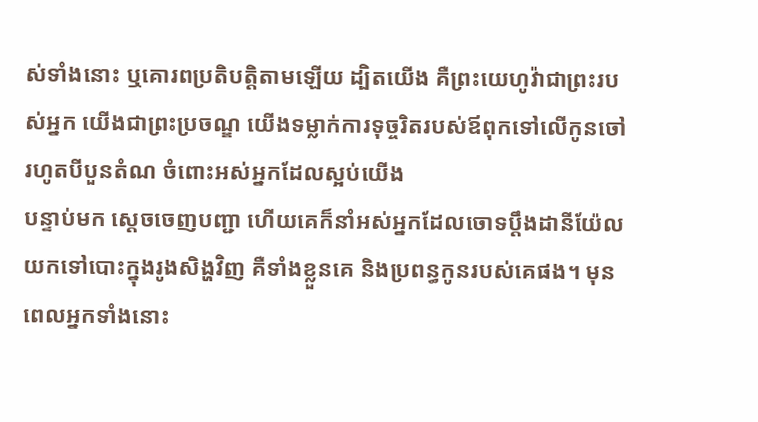ស់ទាំងនោះ ឬគោរពប្រតិបត្តិតាមឡើយ ដ្បិតយើង គឺព្រះយេហូវ៉ាជាព្រះរបស់អ្នក យើងជាព្រះប្រចណ្ឌ យើងទម្លាក់ការទុច្ចរិតរបស់ឪពុកទៅលើកូនចៅរហូតបីបួនតំណ ចំពោះអស់អ្នកដែលស្អប់យើង
បន្ទាប់មក ស្ដេចចេញបញ្ជា ហើយគេក៏នាំអស់អ្នកដែលចោទប្ដឹងដានីយ៉ែល យកទៅបោះក្នុងរូងសិង្ហវិញ គឺទាំងខ្លួនគេ និងប្រពន្ធកូនរបស់គេផង។ មុនពេលអ្នកទាំងនោះ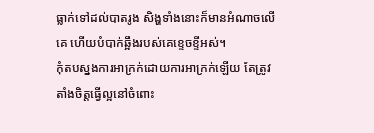ធ្លាក់ទៅដល់បាតរូង សិង្ហទាំងនោះក៏មានអំណាចលើគេ ហើយបំបាក់ឆ្អឹងរបស់គេខ្ទេចខ្ទីអស់។
កុំតបស្នងការអាក្រក់ដោយការអាក្រក់ឡើយ តែត្រូវតាំងចិត្តធ្វើល្អនៅចំពោះ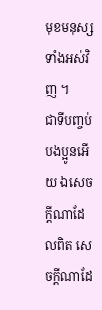មុខមនុស្សទាំងអស់វិញ ។
ជាទីបញ្ចប់ បងប្អូនអើយ ឯសេចក្ដីណាដែលពិត សេចក្ដីណាដែ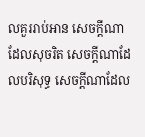លគួររាប់អាន សេចក្ដីណាដែលសុចរិត សេចក្ដីណាដែលបរិសុទ្ធ សេចក្ដីណាដែល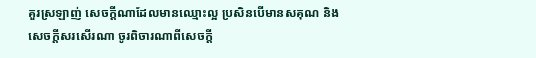គួរស្រឡាញ់ សេចក្ដីណាដែលមានឈ្មោះល្អ ប្រសិនបើមានសគុណ និងសេចក្ដីសរសើរណា ចូរពិចារណាពីសេចក្ដី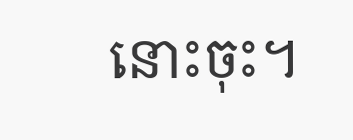នោះចុះ។